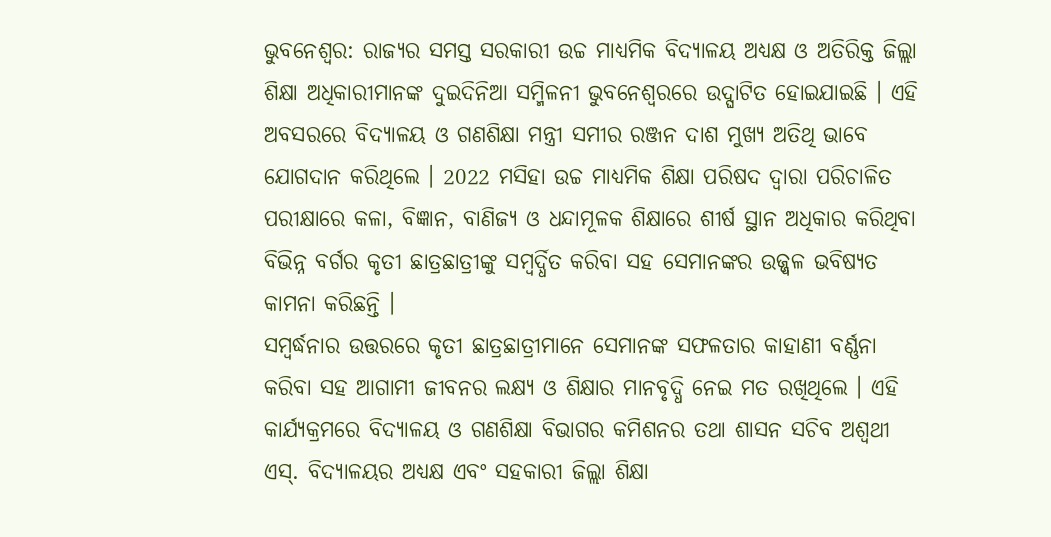ଭୁବନେଶ୍ବର: ରାଜ୍ୟର ସମସ୍ତ ସରକାରୀ ଉଚ୍ଚ ମାଧ୍ୟମିକ ବିଦ୍ୟାଳୟ ଅଧ୍ୟକ୍ଷ ଓ ଅତିରିକ୍ତ ଜିଲ୍ଲା ଶିକ୍ଷା ଅଧିକାରୀମାନଙ୍କ ଦୁଇଦିନିଆ ସମ୍ମିଳନୀ ଭୁବନେଶ୍ବରରେ ଉଦ୍ଘାଟିତ ହୋଇଯାଇଛି । ଏହି ଅବସରରେ ବିଦ୍ୟାଳୟ ଓ ଗଣଶିକ୍ଷା ମନ୍ତ୍ରୀ ସମୀର ରଞ୍ଜନ ଦାଶ ମୁଖ୍ୟ ଅତିଥି ଭାବେ ଯୋଗଦାନ କରିଥିଲେ । 2022 ମସିହା ଉଚ୍ଚ ମାଧ୍ୟମିକ ଶିକ୍ଷା ପରିଷଦ ଦ୍ବାରା ପରିଚାଳିତ ପରୀକ୍ଷାରେ କଳା, ବିଜ୍ଞାନ, ବାଣିଜ୍ୟ ଓ ଧନ୍ଦାମୂଳକ ଶିକ୍ଷାରେ ଶୀର୍ଷ ସ୍ଥାନ ଅଧିକାର କରିଥିବା ବିଭିନ୍ନ ବର୍ଗର କୃତୀ ଛାତ୍ରଛାତ୍ରୀଙ୍କୁ ସମ୍ବର୍ଦ୍ଧିତ କରିବା ସହ ସେମାନଙ୍କର ଉଜ୍ଜ୍ବଳ ଭବିଷ୍ୟତ କାମନା କରିଛନ୍ତି ।
ସମ୍ବର୍ଦ୍ଧନାର ଉତ୍ତରରେ କୃତୀ ଛାତ୍ରଛାତ୍ରୀମାନେ ସେମାନଙ୍କ ସଫଳତାର କାହାଣୀ ବର୍ଣ୍ଣନା କରିବା ସହ ଆଗାମୀ ଜୀବନର ଲକ୍ଷ୍ୟ ଓ ଶିକ୍ଷାର ମାନବୃଦ୍ଧି ନେଇ ମତ ରଖିଥିଲେ । ଏହି କାର୍ଯ୍ୟକ୍ରମରେ ବିଦ୍ୟାଳୟ ଓ ଗଣଶିକ୍ଷା ବିଭାଗର କମିଶନର ତଥା ଶାସନ ସଚିବ ଅଶ୍ବଥୀ ଏସ୍. ବିଦ୍ୟାଳୟର ଅଧ୍ୟକ୍ଷ ଏବଂ ସହକାରୀ ଜିଲ୍ଲା ଶିକ୍ଷା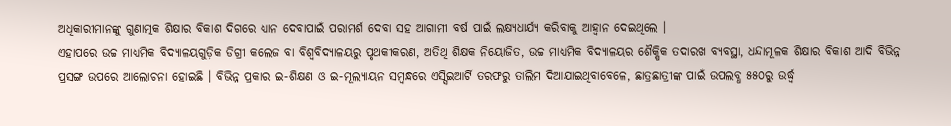ଅଧିକାରୀମାନଙ୍କୁ ଗୁଣାତ୍ମକ ଶିକ୍ଷାର ବିକାଶ ଦିଗରେ ଧ୍ୟାନ ଦେବାପାଇଁ ପରାମର୍ଶ ଦେବା ସହ ଆଗାମୀ ବର୍ଷ ପାଇଁ ଲକ୍ଷ୍ୟଧାର୍ଯ୍ୟ କରିବାକୁ ଆହ୍ବାନ ଦେଇଥିଲେ ।
ଏହାପରେ ଉଚ୍ଚ ମାଧ୍ୟମିକ ବିଦ୍ୟାଳୟଗୁଡ଼ିକ ଡିଗ୍ରୀ କଲେଜ ବା ବିଶ୍ବବିଦ୍ୟାଳୟରୁ ପୃଥକୀକରଣ, ଅତିଥି ଶିକ୍ଷକ ନିୟୋଜିତ, ଉଚ୍ଚ ମାଧ୍ୟମିକ ବିଦ୍ୟାଳୟର ଶୈକ୍ଷିକ ତଦାରଖ ବ୍ୟବସ୍ଥା, ଧନ୍ଦାମୂଳକ ଶିକ୍ଷାର ବିକାଶ ଆଦି ବିଭିନ୍ନ ପ୍ରସଙ୍ଗ ଉପରେ ଆଲୋଚନା ହୋଇଛି । ବିଭିନ୍ନ ପ୍ରକାର ଇ-ଶିକ୍ଷଣ ଓ ଇ-ମୂଲ୍ୟାୟନ ସମ୍ବନ୍ଧରେ ଏସ୍ସିଇଆର୍ଟି ତରଫରୁ ତାଲିମ ଦିଆଯାଇଥିବାବେଳେ, ଛାତ୍ରଛାତ୍ରୀଙ୍କ ପାଇଁ ଉପଲବ୍ଧ ୫୫୦ରୁ ଉର୍ଦ୍ଧ୍ବ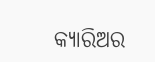କ୍ୟାରିଅର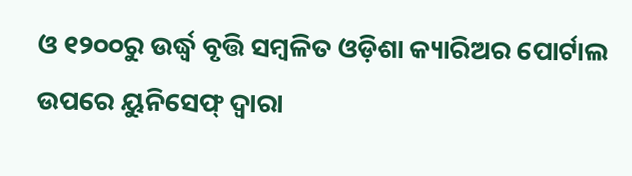ଓ ୧୨୦୦ରୁ ଉର୍ଦ୍ଧ୍ବ ବୃତ୍ତି ସମ୍ବଳିତ ଓଡ଼ିଶା କ୍ୟାରିଅର ପୋର୍ଟାଲ ଉପରେ ୟୁନିସେଫ୍ ଦ୍ବାରା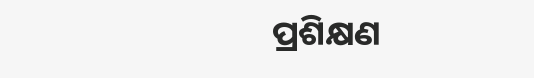ପ୍ରଶିକ୍ଷଣ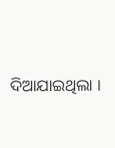ଦିଆଯାଇଥିଲା ।